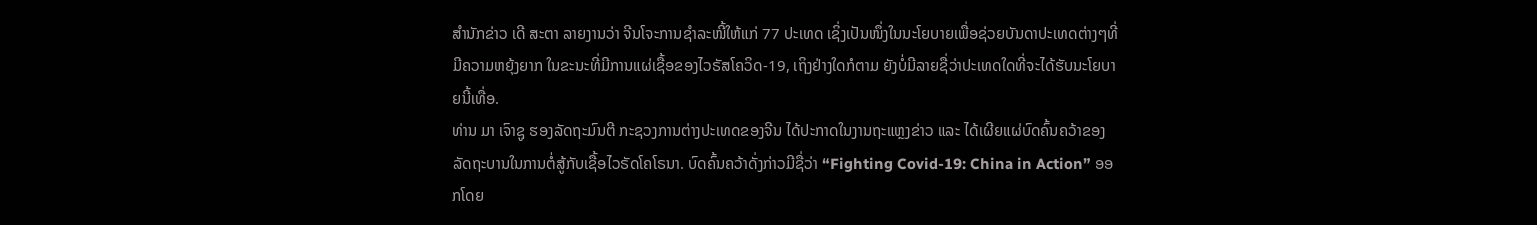ສຳນັກຂ່າວ ເດີ ສະຕາ ລາຍງານວ່າ ຈີນໂຈະການຊໍາລະໜີ້ໃຫ້ແກ່ 77 ປະເທດ ເຊິ່ງເປັນໜຶ່ງໃນນະໂຍບາຍເພື່ອຊ່ວຍບັນດາປະເທດຕ່າງໆທີ່ມີຄວາມຫຍຸ້ງຍາກ ໃນຂະນະທີ່ມີການແຜ່ເຊື້ອຂອງໄວຣັສໂຄວິດ-19, ເຖິງຢ່າງໃດກໍຕາມ ຍັງບໍ່ມີລາຍຊື່ວ່າປະເທດໃດທີ່ຈະໄດ້ຮັບນະໂຍບາຍນີ້ເທື່ອ.
ທ່ານ ມາ ເຈົາຊູ ຮອງລັດຖະມົນຕີ ກະຊວງການຕ່າງປະເທດຂອງຈີນ ໄດ້ປະກາດໃນງານຖະແຫຼງຂ່າວ ແລະ ໄດ້ເຜີຍແຜ່ບົດຄົ້ນຄວ້າຂອງລັດຖະບານໃນການຕໍ່ສູ້ກັບເຊື້ອໄວຣັດໂຄໂຣນາ. ບົດຄົ້ນຄວ້າດັ່ງກ່າວມີຊື່ວ່າ “Fighting Covid-19: China in Action” ອອກໂດຍ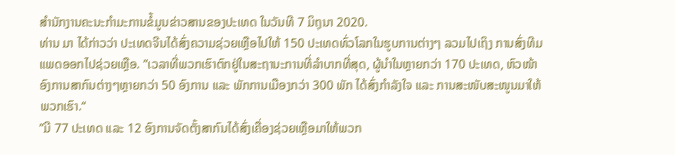ສຳນັກງານຄະນະກຳມະການຂໍ້ມູນຂ່າວສານຂອງປະເທດ ໃນວັນທີ 7 ມິຖຸນາ 2020.
ທ່ານ ມາ ໄດ້ກ່າວວ່າ ປະເທດຈີນໄດ້ສົ່ງຄວາມຊ່ວຍເຫຼືອໄປໃຫ້ 150 ປະເທດທົ່ວໂລກໃນຮູບການຕ່າງໆ ລວມໄປເຖິງ ການສົ່ງທີມແພດອອກໄປຊ່ວຍເຫຼືອ. ”ເວລາທີ່ພວກເຮົາຕົກຢູ່ໃນສະຖານະການທີ່ລໍາບາກທີ່ສຸດ, ຜູ້ນໍາໃນຫຼາຍກວ່າ 170 ປະເທດ, ຫົວໜ້າອົງການສາກົນຕ່າງໆຫຼາຍກວ່າ 50 ອົງການ ແລະ ພັກການເມືອງກວ່າ 300 ພັກ ໄດ້ສົ່ງກຳລັງໃຈ ແລະ ການສະໜັບສະໜູນມາໃຫ້ພວກເຮົາ.“
”ມີ 77 ປະເທດ ແລະ 12 ອົງການຈັດຕັ້ງສາກົນໄດ້ສົ່ງເຄື່ອງຊ່ວຍເຫຼືອມາໃຫ້ພວກ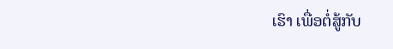ເຮົາ ເພື່ອຕໍ່ສູ້ກັບ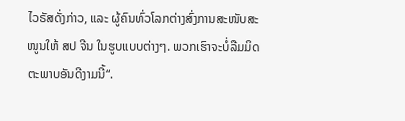ໄວຣັສດັ່ງກ່າວ, ແລະ ຜູ້ຄົນທົ່ວໂລກຕ່າງສົ່ງການສະໜັບສະໜູນໃຫ້ ສປ ຈີນ ໃນຮູບແບບຕ່າງໆ. ພວກເຮົາຈະບໍ່ລືມມິດຕະພາບອັນດີງາມນີ້“.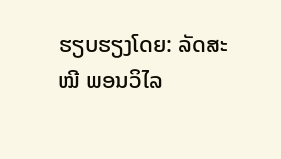ຮຽບຮຽງໂດຍ: ລັດສະໝີ ພອນວິໄລ